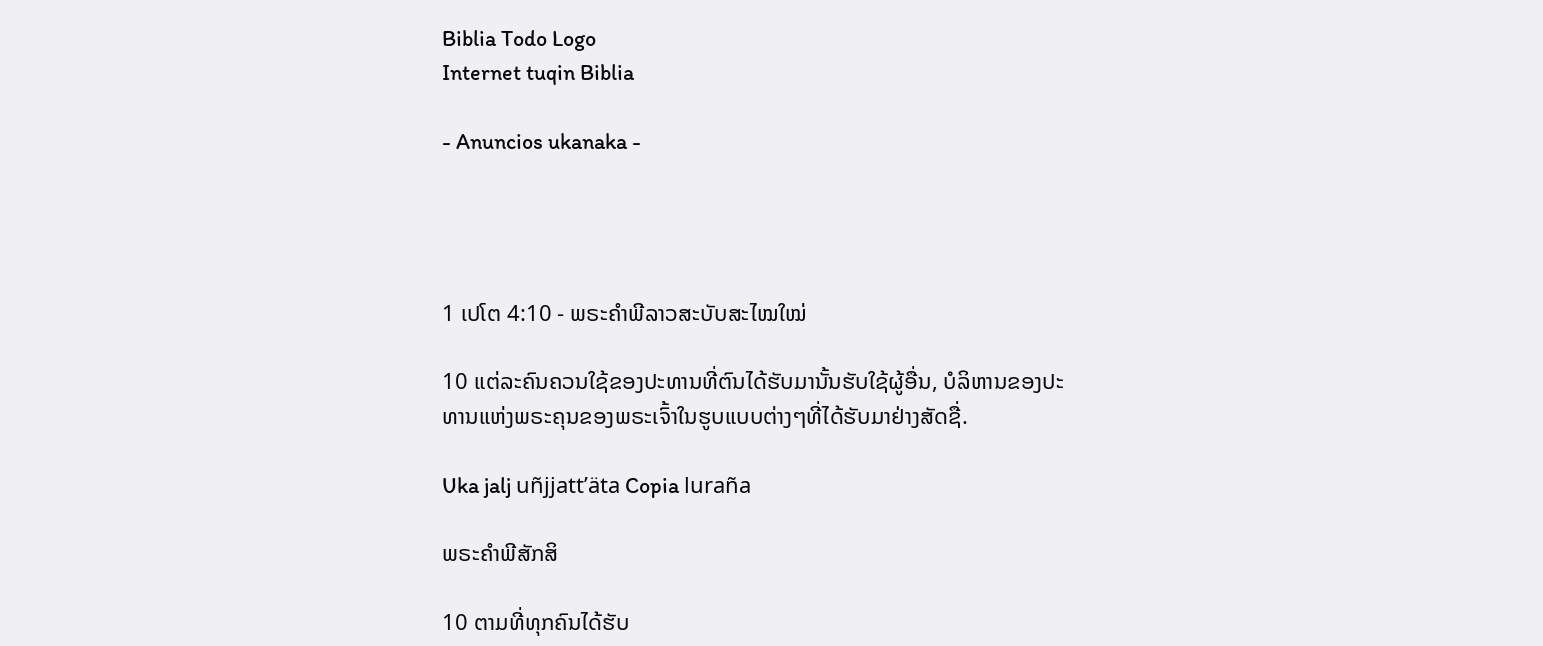Biblia Todo Logo
Internet tuqin Biblia

- Anuncios ukanaka -




1 ເປໂຕ 4:10 - ພຣະຄຳພີລາວສະບັບສະໄໝໃໝ່

10 ແຕ່ລະຄົນຄວນໃຊ້ຂອງປະທານທີ່ຕົນໄດ້ຮັບມານັ້ນຮັບໃຊ້ຜູ້ອື່ນ, ບໍລິຫານຂອງປະທານແຫ່ງພຣະຄຸນຂອງພຣະເຈົ້າໃນຮູບແບບຕ່າງໆທີ່ໄດ້ຮັບມາຢ່າງສັດຊື່.

Uka jalj uñjjattʼäta Copia luraña

ພຣະຄຳພີສັກສິ

10 ຕາມທີ່ທຸກຄົນໄດ້ຮັບ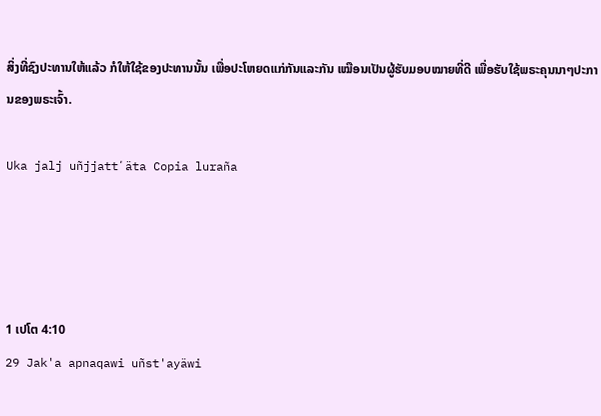ສິ່ງທີ່ຊົງປະທານໃຫ້ແລ້ວ ກໍໃຫ້ໃຊ້ຂອງປະທານນັ້ນ ເພື່ອປະໂຫຍດແກ່ກັນແລະກັນ ເໝືອນເປັນຜູ້ຮັບມອບໝາຍທີ່ດີ ເພື່ອຮັບໃຊ້ພຣະຄຸນນາໆປະການຂອງພຣະເຈົ້າ.

Uka jalj uñjjattʼäta Copia luraña




1 ເປໂຕ 4:10
29 Jak'a apnaqawi uñst'ayäwi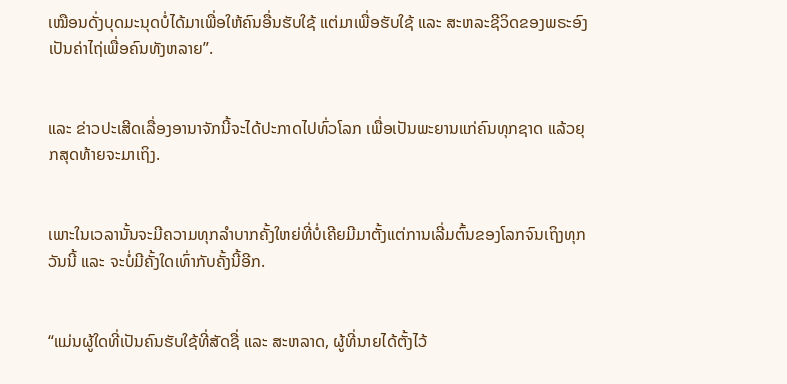ເໝືອນດັ່ງບຸດມະນຸດບໍ່ໄດ້ມາເພື່ອໃຫ້ຄົນອື່ນຮັບໃຊ້ ແຕ່ມາເພື່ອຮັບໃຊ້ ແລະ ສະຫລະຊີວິດຂອງພຣະອົງເປັນຄ່າໄຖ່ເພື່ອຄົນທັງຫລາຍ”.


ແລະ ຂ່າວປະເສີດເລື່ອງອານາຈັກນີ້ຈະໄດ້ປະກາດໄປທົ່ວໂລກ ເພື່ອເປັນພະຍານແກ່ຄົນທຸກຊາດ ແລ້ວຍຸກສຸດທ້າຍຈະມາເຖິງ.


ເພາະໃນເວລານັ້ນຈະມີຄວາມທຸກລຳບາກຄັ້ງໃຫຍ່ທີ່ບໍ່ເຄີຍມີມາຕັ້ງແຕ່ການເລີ່ມຕົ້ນຂອງໂລກຈົນເຖິງທຸກວັນນີ້ ແລະ ຈະບໍ່ມີຄັ້ງໃດເທົ່າກັບຄັ້ງນີ້ອີກ.


“ແມ່ນຜູ້ໃດທີ່ເປັນຄົນຮັບໃຊ້ທີ່ສັດຊື່ ແລະ ສະຫລາດ, ຜູ້ທີ່ນາຍໄດ້ຕັ້ງໄວ້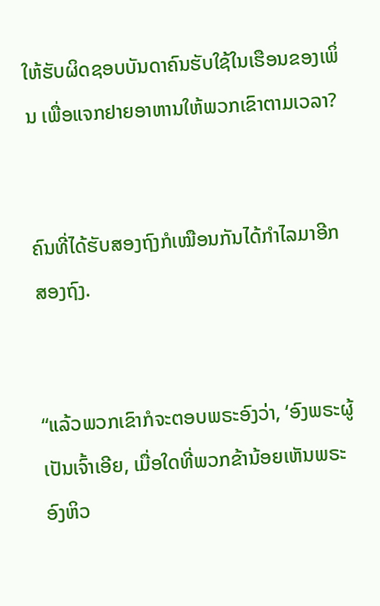ໃຫ້ຮັບຜິດຊອບບັນດາຄົນຮັບໃຊ້ໃນເຮືອນຂອງເພິ່ນ ເພື່ອແຈກຢາຍອາຫານໃຫ້ພວກເຂົາຕາມເວລາ?


ຄົນທີ່ໄດ້ຮັບສອງຖົງກໍເໝືອນກັນໄດ້ກຳໄລມາອີກສອງຖົງ.


“ແລ້ວພວກເຂົາກໍຈະຕອບພຣະອົງວ່າ, ‘ອົງພຣະຜູ້ເປັນເຈົ້າເອີຍ, ເມື່ອໃດທີ່ພວກຂ້ານ້ອຍເຫັນພຣະອົງຫິວ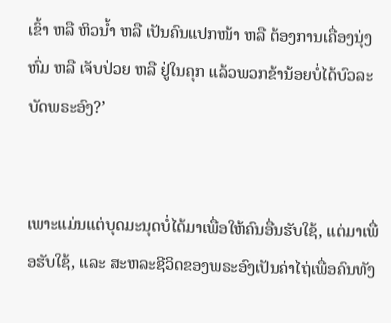ເຂົ້າ ຫລື ຫິວນ້ຳ ຫລື ເປັນຄົນແປກໜ້າ ຫລື ຕ້ອງການເຄື່ອງນຸ່ງຫົ່ມ ຫລື ເຈັບປ່ວຍ ຫລື ຢູ່ໃນຄຸກ ແລ້ວພວກຂ້ານ້ອຍບໍ່ໄດ້ບົວລະບັດພຣະອົງ?’


ເພາະແມ່ນແຕ່ບຸດມະນຸດບໍ່ໄດ້ມາເພື່ອໃຫ້ຄົນອື່ນຮັບໃຊ້, ແຕ່ມາເພື່ອຮັບໃຊ້, ແລະ ສະຫລະຊີວິດຂອງພຣະອົງເປັນຄ່າໄຖ່ເພື່ອຄົນທັງ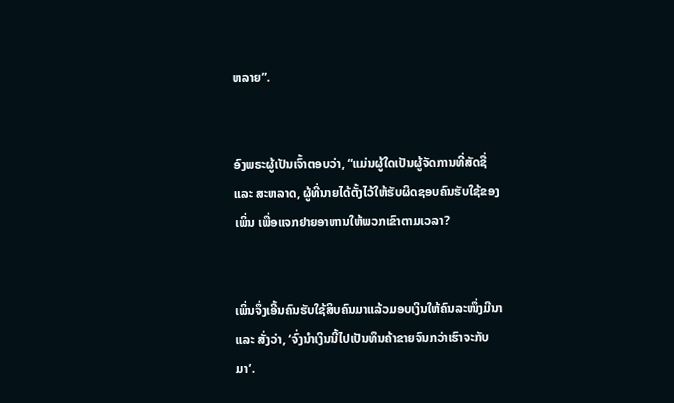ຫລາຍ”.


ອົງພຣະຜູ້ເປັນເຈົ້າຕອບວ່າ, “ແມ່ນຜູ້ໃດເປັນຜູ້ຈັດການທີ່ສັດຊື່ ແລະ ສະຫລາດ, ຜູ້ທີ່ນາຍໄດ້ຕັ້ງໄວ້ໃຫ້ຮັບຜິດຊອບຄົນຮັບໃຊ້ຂອງເພິ່ນ ເພື່ອແຈກຢາຍອາຫານໃຫ້ພວກເຂົາຕາມເວລາ?


ເພິ່ນຈຶ່ງເອີ້ນຄົນຮັບໃຊ້ສິບຄົນມາແລ້ວມອບເງິນໃຫ້ຄົນລະໜຶ່ງມີນາ ແລະ ສັ່ງວ່າ, ‘ຈົ່ງນຳເງິນນີ້ໄປເປັນທຶນຄ້າຂາຍຈົນກວ່າເຮົາຈະກັບມາ’.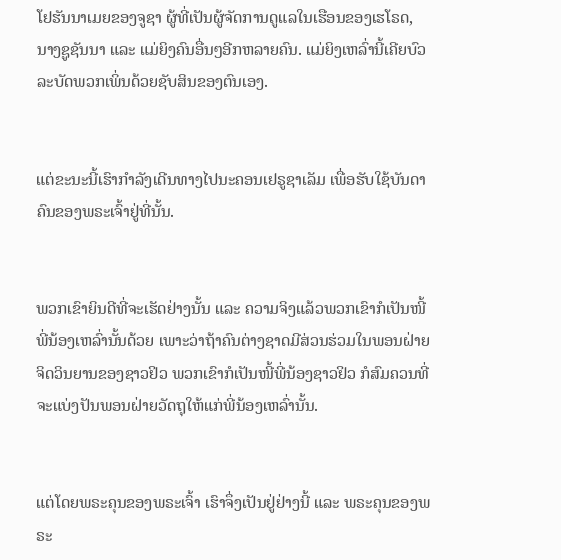ໂຢຮັນນາເມຍຂອງຈູຊາ ຜູ້ທີ່ເປັນຜູ້ຈັດການດູແລໃນເຮືອນຂອງເຮໂຣດ, ນາງຊູຊັນນາ ແລະ ແມ່ຍິງຄົນອື່ນໆອີກຫລາຍຄົນ. ແມ່ຍິງເຫລົ່ານີ້ເຄີຍບົວລະບັດພວກເພິ່ນດ້ວຍຊັບສິນຂອງຕົນເອງ.


ແຕ່ຂະນະນີ້ເຮົາກຳລັງເດີນທາງໄປນະຄອນເຢຣູຊາເລັມ ເພື່ອຮັບໃຊ້ບັນດາຄົນຂອງພຣະເຈົ້າຢູ່ທີ່ນັ້ນ.


ພວກເຂົາຍິນດີທີ່ຈະເຮັດຢ່າງນັ້ນ ແລະ ຄວາມຈິງແລ້ວພວກເຂົາກໍເປັນໜີ້ພີ່ນ້ອງເຫລົ່ານັ້ນດ້ວຍ ເພາະວ່າຖ້າຄົນຕ່າງຊາດມີສ່ວນຮ່ວມໃນພອນຝ່າຍຈິດວິນຍານຂອງຊາວຢິວ ພວກເຂົາກໍເປັນໜີ້ພີ່ນ້ອງຊາວຢິວ ກໍສົມຄວນທີ່ຈະແບ່ງປັນພອນຝ່າຍວັດຖຸໃຫ້ແກ່ພີ່ນ້ອງເຫລົ່ານັ້ນ.


ແຕ່ໂດຍພຣະຄຸນຂອງພຣະເຈົ້າ ເຮົາຈຶ່ງເປັນຢູ່ຢ່າງນີ້ ແລະ ພຣະຄຸນຂອງພຣະ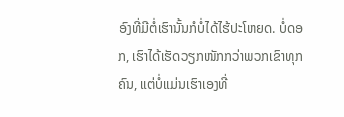ອົງທີ່ມີຕໍ່ເຮົານັ້ນກໍບໍ່ໄດ້ໄຮ້ປະໂຫຍດ. ບໍ່ດອກ, ເຮົາໄດ້ເຮັດວຽກໜັກກວ່າພວກເຂົາທຸກຄົນ, ແຕ່ບໍ່ແມ່ນເຮົາເອງທີ່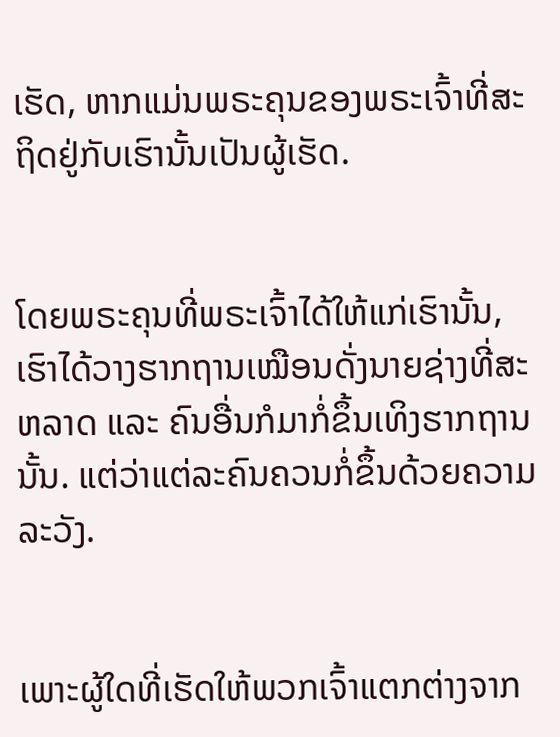ເຮັດ, ຫາກແມ່ນພຣະຄຸນຂອງພຣະເຈົ້າທີ່ສະຖິດຢູ່ກັບເຮົານັ້ນເປັນຜູ້ເຮັດ.


ໂດຍພຣະຄຸນທີ່ພຣະເຈົ້າໄດ້ໃຫ້ແກ່ເຮົານັ້ນ, ເຮົາໄດ້ວາງຮາກຖານເໝືອນດັ່ງນາຍຊ່າງທີ່ສະຫລາດ ແລະ ຄົນອື່ນກໍມາກໍ່ຂຶ້ນເທິງຮາກຖານນັ້ນ. ແຕ່ວ່າແຕ່ລະຄົນຄວນກໍ່ຂຶ້ນດ້ວຍຄວາມລະວັງ.


ເພາະຜູ້ໃດທີ່ເຮັດໃຫ້ພວກເຈົ້າແຕກຕ່າງຈາກ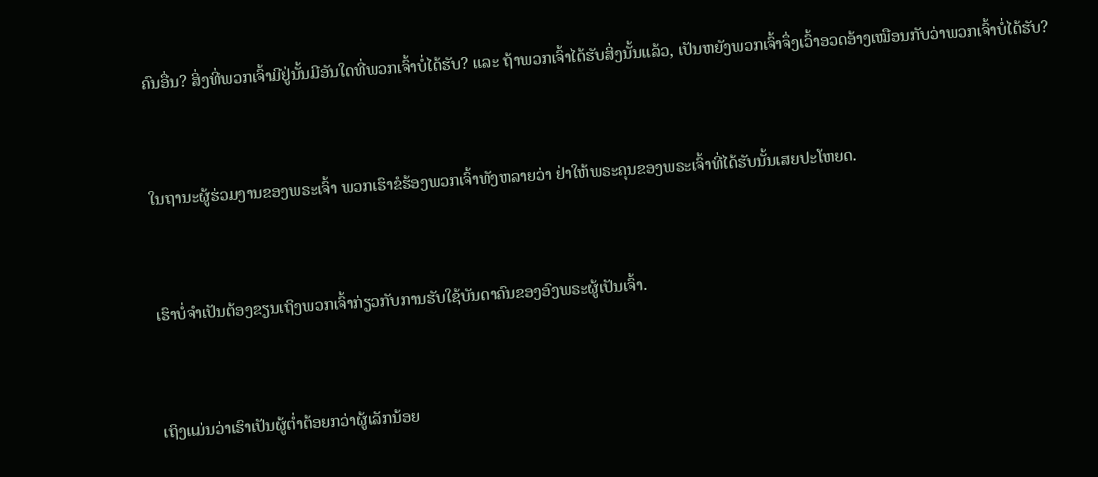ຄົນອື່ນ? ສິ່ງທີ່ພວກເຈົ້າມີຢູ່ນັ້ນມີອັນໃດທີ່ພວກເຈົ້າບໍ່ໄດ້ຮັບ? ແລະ ຖ້າພວກເຈົ້າໄດ້ຮັບສິ່ງນັ້ນແລ້ວ, ເປັນຫຍັງພວກເຈົ້າຈຶ່ງເວົ້າອວດອ້າງເໝືອນກັບວ່າພວກເຈົ້າບໍ່ໄດ້ຮັບ?


ໃນຖານະຜູ້ຮ່ວມງານຂອງພຣະເຈົ້າ ພວກເຮົາຂໍຮ້ອງພວກເຈົ້າທັງຫລາຍວ່າ ຢ່າໃຫ້ພຣະຄຸນຂອງພຣະເຈົ້າທີ່ໄດ້ຮັບນັ້ນເສຍປະໂຫຍດ.


ເຮົາບໍ່ຈຳເປັນຕ້ອງຂຽນເຖິງພວກເຈົ້າກ່ຽວກັບການຮັບໃຊ້ບັນດາຄົນຂອງອົງພຣະຜູ້ເປັນເຈົ້າ.


ເຖິງແມ່ນວ່າເຮົາເປັນຜູ້ຕ່ຳຕ້ອຍກວ່າຜູ້ເລັກນ້ອຍ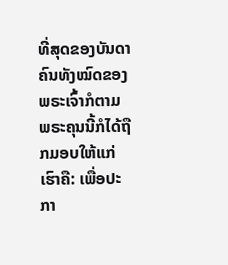ທີ່ສຸດຂອງບັນດາຄົນທັງໝົດຂອງພຣະເຈົ້າກໍຕາມ ພຣະຄຸນນີ້ກໍໄດ້ຖືກມອບໃຫ້ແກ່ເຮົາຄື: ເພື່ອປະກາ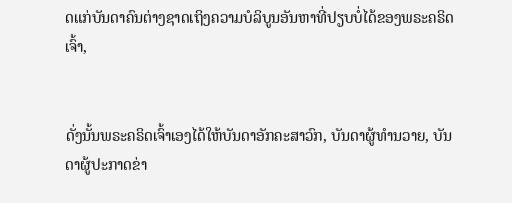ດແກ່ບັນດາຄົນຕ່າງຊາດເຖິງຄວາມບໍລິບູນອັນຫາທີ່ປຽບບໍ່ໄດ້ຂອງພຣະຄຣິດເຈົ້າ,


ດັ່ງນັ້ນພຣະຄຣິດເຈົ້າເອງໄດ້ໃຫ້ບັນດາອັກຄະສາວົກ, ບັນດາຜູ້ທຳນວາຍ, ບັນດາຜູ້ປະກາດຂ່າ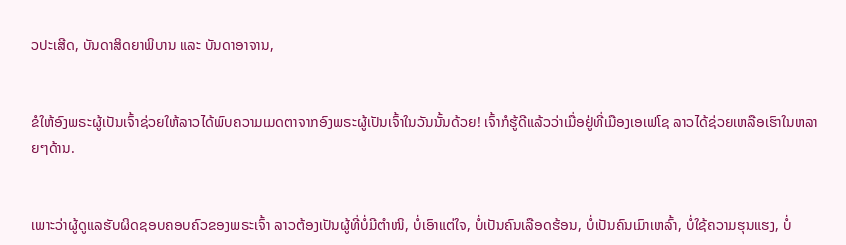ວປະເສີດ, ບັນດາສິດຍາພິບານ ແລະ ບັນດາອາຈານ,


ຂໍໃຫ້ອົງພຣະຜູ້ເປັນເຈົ້າຊ່ວຍໃຫ້ລາວໄດ້ພົບຄວາມເມດຕາຈາກອົງພຣະຜູ້ເປັນເຈົ້າໃນວັນນັ້ນດ້ວຍ! ເຈົ້າກໍຮູ້ດີແລ້ວວ່າເມື່ອຢູ່ທີ່ເມືອງເອເຟໂຊ ລາວໄດ້ຊ່ວຍເຫລືອເຮົາໃນຫລາຍໆດ້ານ.


ເພາະວ່າຜູ້ດູແລຮັບຜິດຊອບຄອບຄົວຂອງພຣະເຈົ້າ ລາວຕ້ອງເປັນຜູ້ທີ່ບໍ່ມີຕຳໜິ, ບໍ່ເອົາແຕ່ໃຈ, ບໍ່ເປັນຄົນເລືອດຮ້ອນ, ບໍ່ເປັນຄົນເມົາເຫລົ້າ, ບໍ່ໃຊ້ຄວາມຮຸນແຮງ, ບໍ່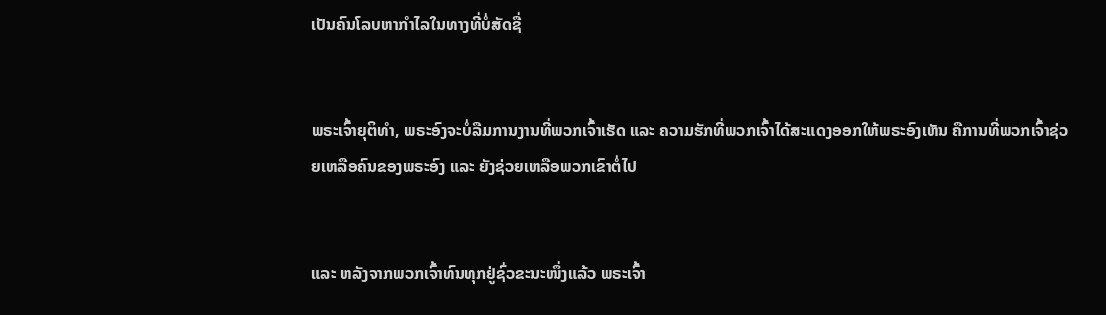ເປັນຄົນໂລບຫາກຳໄລໃນທາງທີ່ບໍ່ສັດຊື່


ພຣະເຈົ້າຍຸຕິທຳ, ພຣະອົງຈະບໍ່ລືມການງານທີ່ພວກເຈົ້າເຮັດ ແລະ ຄວາມຮັກທີ່ພວກເຈົ້າໄດ້ສະແດງອອກໃຫ້ພຣະອົງເຫັນ ຄືການທີ່ພວກເຈົ້າຊ່ວຍເຫລືອຄົນຂອງພຣະອົງ ແລະ ຍັງຊ່ວຍເຫລືອພວກເຂົາຕໍ່ໄປ


ແລະ ຫລັງຈາກພວກເຈົ້າທົນທຸກຢູ່ຊົ່ວຂະນະໜຶ່ງແລ້ວ ພຣະເຈົ້າ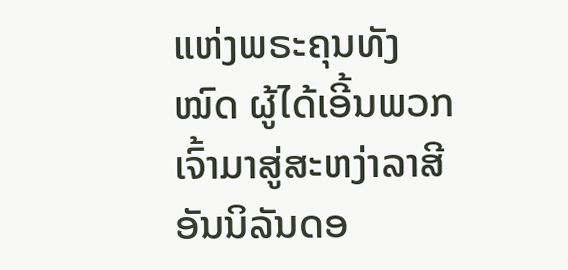ແຫ່ງພຣະຄຸນທັງໝົດ ຜູ້ໄດ້ເອີ້ນພວກເຈົ້າມາສູ່ສະຫງ່າລາສີອັນນິລັນດອ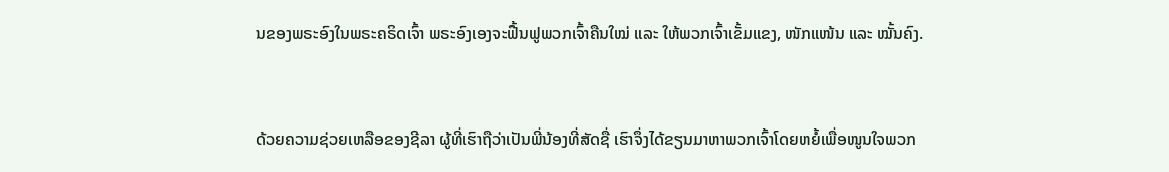ນຂອງພຣະອົງໃນພຣະຄຣິດເຈົ້າ ພຣະອົງເອງຈະຟື້ນຟູພວກເຈົ້າຄືນໃໝ່ ແລະ ໃຫ້ພວກເຈົ້າເຂັ້ມແຂງ, ໜັກແໜ້ນ ແລະ ໝັ້ນຄົງ.


ດ້ວຍຄວາມຊ່ວຍເຫລືອຂອງຊີລາ ຜູ້ທີ່ເຮົາຖືວ່າເປັນພີ່ນ້ອງທີ່ສັດຊື່ ເຮົາຈຶ່ງໄດ້ຂຽນມາຫາພວກເຈົ້າໂດຍຫຍໍ້ເພື່ອໜູນໃຈພວກ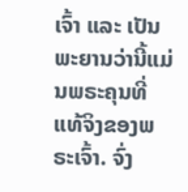ເຈົ້າ ແລະ ເປັນພະຍານວ່ານີ້ແມ່ນພຣະຄຸນທີ່ແທ້ຈິງຂອງພຣະເຈົ້າ. ຈົ່ງ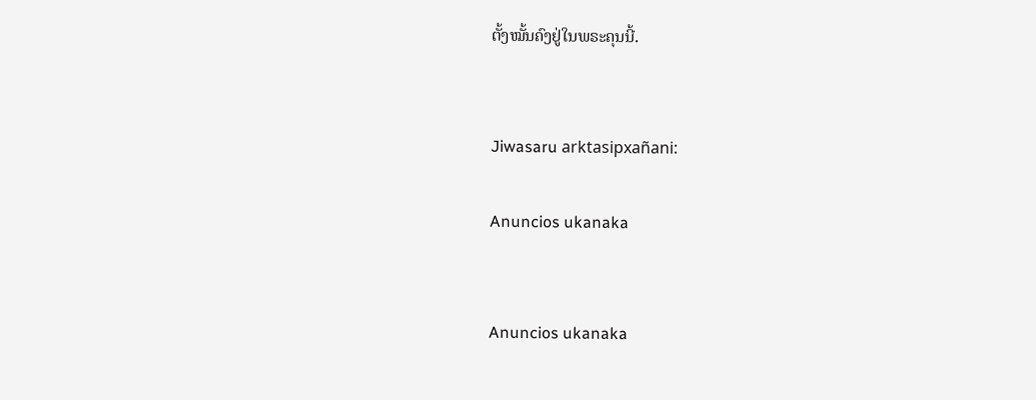ຕັ້ງໝັ້ນຄົງຢູ່ໃນພຣະຄຸນນີ້.


Jiwasaru arktasipxañani:

Anuncios ukanaka


Anuncios ukanaka